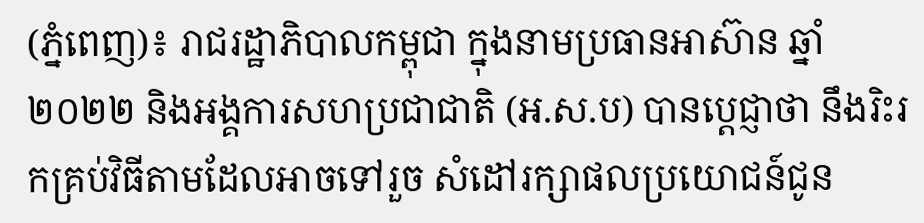(ភ្នំពេញ)៖ រាជរដ្ឋាភិបាលកម្ពុជា ក្នុងនាមប្រធានអាស៊ាន ឆ្នាំ២០២២ និងអង្គការសហប្រជាជាតិ (អ.ស.ប) បានប្ដេជ្ញាថា នឹងរិះរកគ្រប់វិធីតាមដែលអាចទៅរួច សំដៅរក្សាផលប្រយោជន៍ជូន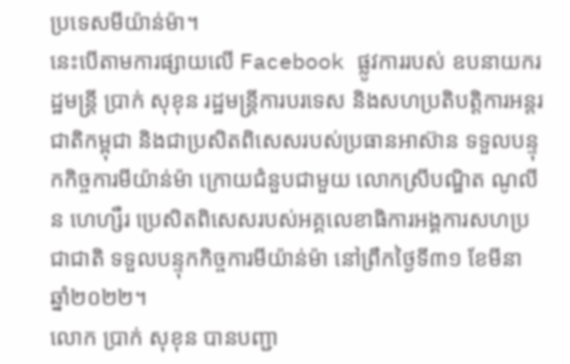ប្រទេសមីយ៉ាន់ម៉ា។
នេះបើតាមការផ្សាយលើ Facebook ផ្លូវការរបស់ ឧបនាយករដ្ឋមន្ត្រី ប្រាក់ សុខុន រដ្ឋមន្ត្រីការបរទេស និងសហប្រតិបត្តិការអន្តរជាតិកម្ពុជា និងជាប្រសិតពិសេសរបស់ប្រធានអាស៊ាន ទទួលបន្ទុកកិច្ចការមីយ៉ាន់ម៉ា ក្រោយជំនួបជាមួយ លោកស្រីបណ្ឌិត ណូលីន ហេហ្សឺរ ប្រេសិតពិសេសរបស់អគ្គលេខាធិការអង្គការសហប្រជាជាតិ ទទួលបន្ទុកកិច្ចការមីយ៉ាន់ម៉ា នៅព្រឹកថ្ងៃទី៣១ ខែមីនា ឆ្នាំ២០២២។
លោក ប្រាក់ សុខុន បានបញ្ជា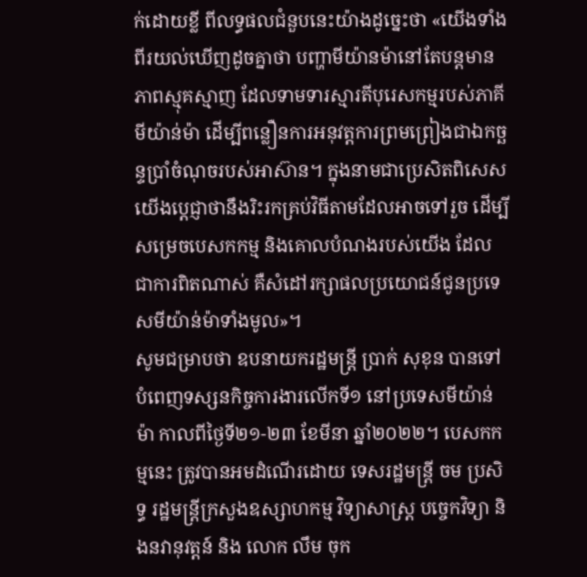ក់ដោយខ្លី ពីលទ្ធផលជំនួបនេះយ៉ាងដូច្នេះថា «យើងទាំងពីរយល់ឃើញដូចគ្នាថា បញ្ហាមីយ៉ានម៉ានៅតែបន្តមានភាពស្មុគស្មាញ ដែលទាមទារស្មារតីបុរេសកម្មរបស់ភាគីមីយ៉ាន់ម៉ា ដើម្បីពន្លឿនការអនុវត្តការព្រមព្រៀងជាឯកច្ឆន្ទប្រាំចំណុចរបស់អាស៊ាន។ ក្នុងនាមជាប្រេសិតពិសេស យើងប្ដេជ្ញាថានឹងរិះរកគ្រប់វិធីតាមដែលអាចទៅរួច ដើម្បីសម្រេចបេសកកម្ម និងគោលបំណងរបស់យើង ដែលជាការពិតណាស់ គឺសំដៅរក្សាផលប្រយោជន៍ជូនប្រទេសមីយ៉ាន់ម៉ាទាំងមូល»។
សូមជម្រាបថា ឧបនាយករដ្ឋមន្ត្រី ប្រាក់ សុខុន បានទៅបំពេញទស្សនកិច្ចការងារលើកទី១ នៅប្រទេសមីយ៉ាន់ម៉ា កាលពីថ្ងៃទី២១-២៣ ខែមីនា ឆ្នាំ២០២២។ បេសកកម្មនេះ ត្រូវបានអមដំណើរដោយ ទេសរដ្ឋមន្ត្រី ចម ប្រសិទ្ធ រដ្ឋមន្ត្រីក្រសួងឧស្សាហកម្ម វិទ្យាសាស្ត្រ បច្ចេកវិទ្យា និងនវានុវត្តន៍ និង លោក លឹម ចុក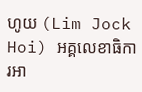ហូយ (Lim Jock Hoi) អគ្គលេខាធិការអា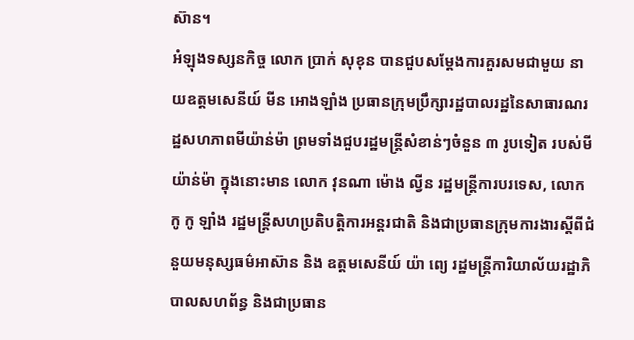ស៊ាន។
អំឡុងទស្សនកិច្ច លោក ប្រាក់ សុខុន បានជួបសម្តែងការគួរសមជាមួយ នាយឧត្តមសេនីយ៍ មីន អោងឡាំង ប្រធានក្រុមប្រឹក្សារដ្ឋបាលរដ្ឋនៃសាធារណរដ្ឋសហភាពមីយ៉ាន់ម៉ា ព្រមទាំងជួបរដ្ឋមន្ត្រីសំខាន់ៗចំនួន ៣ រូបទៀត របស់មីយ៉ាន់ម៉ា ក្នុងនោះមាន លោក វុនណា ម៉ោង ល្វីន រដ្ឋមន្ត្រីការបរទេស, លោក កូ កូ ឡាំង រដ្ឋមន្រ្តីសហប្រតិបត្តិការអន្តរជាតិ និងជាប្រធានក្រុមការងារស្តីពីជំនួយមនុស្សធម៌អាស៊ាន និង ឧត្តមសេនីយ៍ យ៉ា ព្យេ រដ្ឋមន្ត្រីការិយាល័យរដ្ឋាភិបាលសហព័ន្ធ និងជាប្រធាន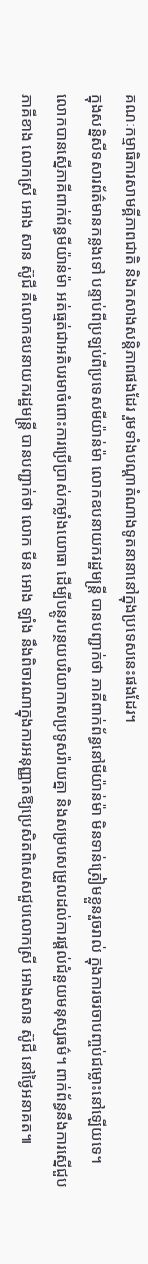គណៈកម្មាធិការសាមគ្គីភាពជាតិ និងកសាងសន្តិភាពផងដែរ រួមទាំងបណ្តាតំណាងទូតនានានៅក្នុងប្រទេសនេះផងដែរ។
ក្នុងសន្និសីទសារព័ត៌មានកន្លងទៅ បន្ទាប់ពីប្រឡប់ពីប្រទេសមីយ៉ាន់ម៉ា លោកឧបនាយករដ្ឋមន្រ្តី បានបញ្ជាក់ថា ភាគីពាក់ព័ន្ធនៅមីយ៉ាន់ម៉ា មិនទាន់ត្រៀមខ្លួនរួចរាល់ ក្នុងការចរចាបញ្ចប់ជម្លោះនៅឡើយទេ។ លោកបានស្នើភាគីពាក់ព័ន្ធមីយ៉ាន់ម៉ា អត់ធ្មត់ជាអតិបរមាចំពោះការប្រើប្រាស់កម្លាំងយោធា ដើម្បីបន្ថូរបន្ថយបរិយាកាសប្រទូសរ៉ាយគ្នា និងសម្របសម្រួលដល់ការផ្តល់ជំនួយមនុស្សធម៌។ ពាក់ព័ន្ធនឹងការស្នើជួប ភាគីខាង លោកស្រី អោង សាន ស៊ូជី គឺលោកឧបនាយករដ្ឋមន្រ្តី បានបញ្ជាក់ថា លោក មីន អោង ឡាំង នឹងពិចារណាក្នុងការអនុញ្ញាតឱ្យប្រេសិតពិសេសជួបលោកស្រី អោងសាន ស៊ូជី នៅថ្ងៃអនាគត៕